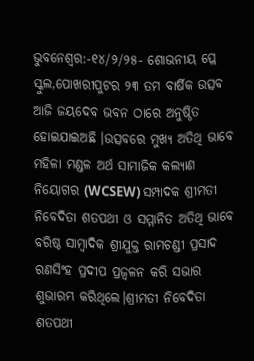ଭୁବନେଶ୍ୱର:-୧୪/୨/୨୫- ଶୋଭନୀୟ ପ୍ଲେ ସ୍କୁଲ,ପୋଖରୀପୁଟର ୨୩ ତମ ବାର୍ଷିକ ଉତ୍ସବ ଆଜି ଜୟଦେବ ଭବନ ଠାରେ ଅନୁଷ୍ଠିତ ହୋଇଯାଇଅଛି ।ଉତ୍ସବରେ ମୁଖ୍ୟ ଅତିଥି ଭାବେ ମହିଳା ମଣ୍ଡଳ ଅର୍ଥ ସାମାଜିକ କଲ୍ୟାଣ ନିୟୋଗର (WCSEW) ସମ୍ପାଦକ ଶ୍ରୀମତୀ ନିବେଦିତା ଶତପଥୀ ଓ ସମ୍ମାନିତ ଅତିଥି ଭାବେ ବରିଷ୍ଠ ସାମ୍ବାଦିକ ଶ୍ରୀଯୁକ୍ତ ରାମଚଣ୍ଡୀ ପ୍ରସାଦ ରଣସିଂହ ପ୍ରଦୀପ ପ୍ରଜ୍ବଳନ କରି ସଭାର ଶୁଭାରମ୍ଭ କରିଥିଲେ।ଶ୍ରୀମତୀ ନିବେଦିତା ଶତପଥୀ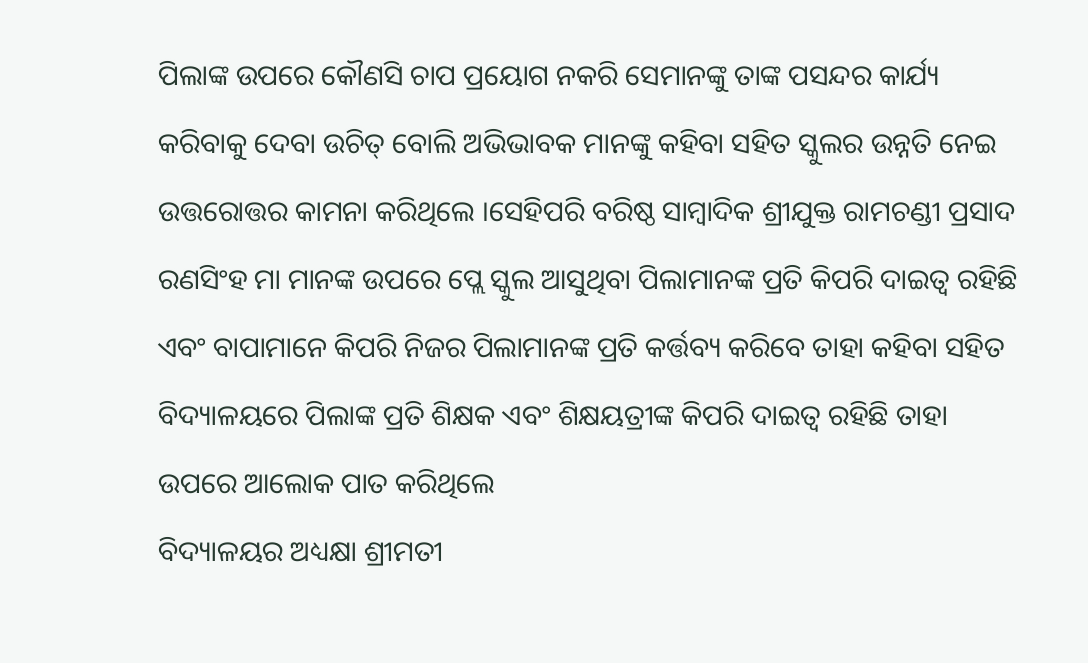ପିଲାଙ୍କ ଉପରେ କୌଣସି ଚାପ ପ୍ରୟୋଗ ନକରି ସେମାନଙ୍କୁ ତାଙ୍କ ପସନ୍ଦର କାର୍ଯ୍ୟ କରିବାକୁ ଦେବା ଉଚିତ୍ ବୋଲି ଅଭିଭାବକ ମାନଙ୍କୁ କହିବା ସହିତ ସ୍କୁଲର ଉନ୍ନତି ନେଇ ଉତ୍ତରୋତ୍ତର କାମନା କରିଥିଲେ ।ସେହିପରି ବରିଷ୍ଠ ସାମ୍ବାଦିକ ଶ୍ରୀଯୁକ୍ତ ରାମଚଣ୍ଡୀ ପ୍ରସାଦ ରଣସିଂହ ମା ମାନଙ୍କ ଉପରେ ପ୍ଲେ ସ୍କୁଲ ଆସୁଥିବା ପିଲାମାନଙ୍କ ପ୍ରତି କିପରି ଦାଇତ୍ୱ ରହିଛି ଏବଂ ବାପାମାନେ କିପରି ନିଜର ପିଲାମାନଙ୍କ ପ୍ରତି କର୍ତ୍ତବ୍ୟ କରିବେ ତାହା କହିବା ସହିତ ବିଦ୍ୟାଳୟରେ ପିଲାଙ୍କ ପ୍ରତି ଶିକ୍ଷକ ଏବଂ ଶିକ୍ଷୟତ୍ରୀଙ୍କ କିପରି ଦାଇତ୍ୱ ରହିଛି ତାହା ଉପରେ ଆଲୋକ ପାତ କରିଥିଲେ
ବିଦ୍ୟାଳୟର ଅଧ୍ୟକ୍ଷା ଶ୍ରୀମତୀ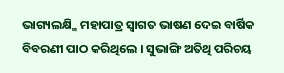ଭାଗ୍ୟଲକ୍ଷ୍ମି ମହାପାତ୍ର ସ୍ବାଗତ ଭାଷଣ ଦେଇ ବାର୍ଷିକ ବିବରଣୀ ପାଠ କରିଥିଲେ । ସୁଭାଙ୍ଗି ଅତିଥି ପରିଚୟ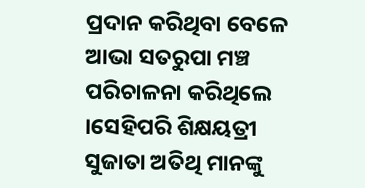ପ୍ରଦାନ କରିଥିବା ବେଳେ ଆଭା ସତରୁପା ମଞ୍ଚ ପରିଚାଳନା କରିଥିଲେ ।ସେହିପରି ଶିକ୍ଷୟତ୍ରୀ ସୁଜାତା ଅତିଥି ମାନଙ୍କୁ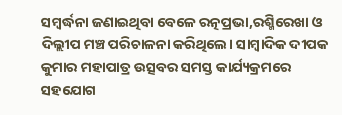ସମ୍ବର୍ଦ୍ଧନା ଜଣାଇଥିବା ବେଳେ ରତ୍ନପ୍ରଭା,ରଶ୍ମିରେଖା ଓ ଦିଲ୍ଲୀପ ମଞ୍ଚ ପରିଚାଳନା କରିଥିଲେ। ସାମ୍ବାଦିକ ଦୀପକ କୁମାର ମହାପାତ୍ର ଉତ୍ସବର ସମସ୍ତ କାର୍ଯ୍ୟକ୍ରମରେ ସହଯୋଗ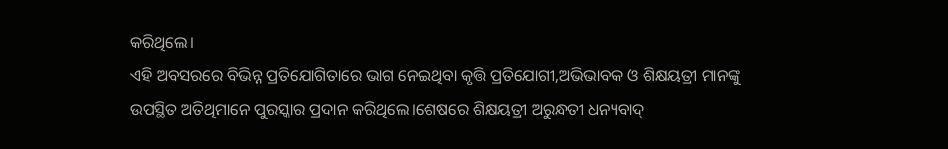କରିଥିଲେ।
ଏହି ଅବସରରେ ବିଭିନ୍ନ ପ୍ରତିଯୋଗିତାରେ ଭାଗ ନେଇଥିବା କୃତ୍ତି ପ୍ରତିଯୋଗୀ,ଅଭିଭାବକ ଓ ଶିକ୍ଷୟତ୍ରୀ ମାନଙ୍କୁ ଉପସ୍ଥିତ ଅତିଥିମାନେ ପୁରସ୍କାର ପ୍ରଦାନ କରିଥିଲେ।ଶେଷରେ ଶିକ୍ଷୟତ୍ରୀ ଅରୁନ୍ଧତୀ ଧନ୍ୟବାଦ୍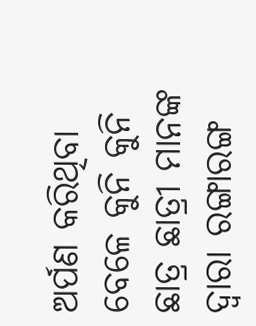ଅର୍ପଣ କରିଥିବା ବେଳେ କୁନି କୁନି ଛାତ୍ର ଛାତ୍ରୀ ମାନଙ୍କ ଦ୍ଵାରା ରଙ୍ଗାରଙ୍ଗ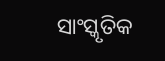ସାଂସ୍କୃତିକ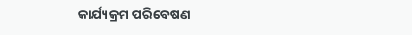କାର୍ଯ୍ୟକ୍ରମ ପରିବେଷଣ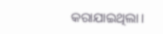କରାଯାଇଥିଲା।